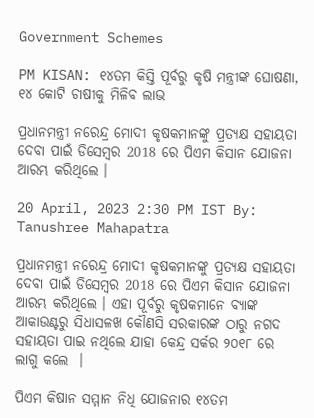Government Schemes

PM KISAN: ୧୪ତମ କିସ୍ତି ପୂର୍ବରୁ କୃଷି ମନ୍ତ୍ରୀଙ୍କ ଘୋଷଣା, ୧୪ କୋଟି ଚାଷୀକୁ ମିଳିବ ଲାଭ

ପ୍ରଧାନମନ୍ତ୍ରୀ ନରେନ୍ଦ୍ର ମୋଦୀ କୃଷକମାନଙ୍କୁ ପ୍ରତ୍ୟକ୍ଷ ସହାୟତା ଦେବା ପାଇଁ ଡିସେମ୍ବର 2018 ରେ ପିଏମ କିସାନ ଯୋଜନା ଆରମ୍ଭ କରିଥିଲେ ।

20 April, 2023 2:30 PM IST By: Tanushree Mahapatra

ପ୍ରଧାନମନ୍ତ୍ରୀ ନରେନ୍ଦ୍ର ମୋଦୀ କୃଷକମାନଙ୍କୁ ପ୍ରତ୍ୟକ୍ଷ ସହାୟତା ଦେବା ପାଇଁ ଡିସେମ୍ବର 2018 ରେ ପିଏମ କିସାନ ଯୋଜନା ଆରମ୍ଭ କରିଥିଲେ । ଏହା ପୂର୍ବରୁ କୃଷକମାନେ ବ୍ୟାଙ୍କ ଆକାଉଣ୍ଟରୁ ସିଧାସଳଖ କୌଣସି ସରକାରଙ୍କ ଠାରୁ ନଗଦ ସହାୟତା ପାଇ ନଥିଲେ ଯାହା କେନ୍ଦ୍ର ସର୍କର ୨୦୧୮ ରେ ଲାଗୁ କଲେ  ।

ପିଏମ କିଷାନ ସମ୍ମାନ ନିଧି ଯୋଜନାର ୧୪ତମ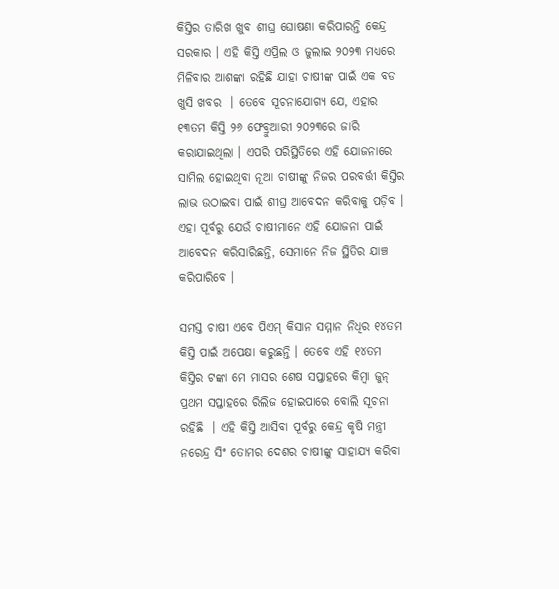କିସ୍ତିର ତାରିଖ ଖୁବ ଶୀଘ୍ର ଘୋଷଣା କରିପାରନ୍ତି କେନ୍ଦ୍ର ସରକାର । ଏହି କିସ୍ତି ଏପ୍ରିଲ ଓ ଜୁଲାଇ ୨୦୨୩ ମଧ୍ୟରେ ମିଳିବାର ଆଶଙ୍କା ରହିଛି ଯାହା ଚାଷୀଙ୍କ ପାଇଁ ଏକ ବଡ ଖୁସି ଖବର  । ତେବେ ସୂଚନାଯୋଗ୍ୟ ଯେ, ଏହାର ୧୩ତମ କିସ୍ତି ୨୬ ଫେବ୍ରୁଆରୀ ୨୦୨୩ରେ ଜାରି କରାଯାଇଥିଲା । ଏପରି ପରିସ୍ଥିତିରେ ଏହି ଯୋଜନାରେ ସାମିଲ ହୋଇଥିବା ନୂଆ ଚାଷୀଙ୍କୁ ନିଜର ପରବର୍ତ୍ତୀ କିସ୍ତିର ଲାଭ ଉଠାଇବା ପାଇଁ ଶୀଘ୍ର ଆବେଦନ କରିବାକୁ ପଡ଼ିବ । ଏହା ପୂର୍ବରୁ ଯେଉଁ ଚାଷୀମାନେ ଏହି ଯୋଜନା ପାଇଁ ଆବେଦନ କରିସାରିଛନ୍ତି, ସେମାନେ ନିଜ ସ୍ଥିତିର ଯାଞ୍ଚ କରିପାରିବେ ।

ସମସ୍ତ ଚାଷୀ ଏବେ ପିଏମ୍ କିସାନ ସମ୍ମାନ ନିଧିର ୧୪ତମ କିସ୍ତି ପାଇଁ ଅପେକ୍ଷା କରୁଛନ୍ତି । ତେବେ ଏହି ୧୪ତମ କିସ୍ତିର ଟଙ୍କା ମେ ମାସର ଶେଷ ସପ୍ତାହରେ କିମ୍ବା ଜୁନ୍ ପ୍ରଥମ ସପ୍ତାହରେ ରିଲିଜ ହୋଇପାରେ ବୋଲି ସୂଚନା ରହିଛି  । ଏହି କିସ୍ତି ଆସିବା ପୂର୍ବରୁ କେନ୍ଦ୍ର କୃଷି ମନ୍ତ୍ରୀ ନରେନ୍ଦ୍ର ସିଂ ତୋମର ଦେଶର ଚାଷୀଙ୍କୁ ସାହାଯ୍ୟ କରିବା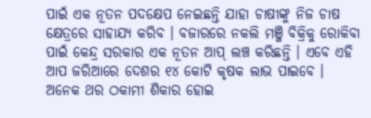ପାଇଁ ଏକ ନୂତନ ପଦକ୍ଷେପ ନେଇଛନ୍ତି ଯାହା ଚାଷୀଙ୍କୁ ନିଜ ଚାଷ କ୍ଷେତ୍ରରେ ସାହାଯ୍ୟ କରିବ । ବଜାରରେ ନକଲି ମଞ୍ଜି ବିକ୍ରିକୁ ରୋକିବା ପାଇଁ କେନ୍ଦ୍ର ସରକାର ଏକ ନୂତନ ଆପ୍ ଲଞ୍ଚ କରିଛନ୍ତି । ଏବେ ଏହି ଆପ ଜରିଆରେ ଦେଶର ୧୪ କୋଟି କୃଷକ ଲାଭ ପାଇବେ । ଅନେକ ଥର ଠକାମୀ ଶିକାର ହୋଇ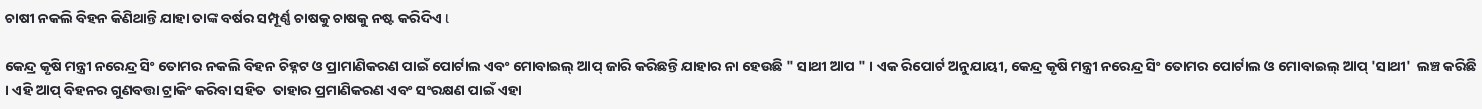ଚାଷୀ ନକଲି ବିହନ କିଣିଥାନ୍ତି ଯାହା ତାଙ୍କ ବର୍ଷର ସମ୍ପୂର୍ଣ୍ଣ ଚାଷକୁ ଚାଷକୁ ନଷ୍ଟ କରିଦିଏ l

କେନ୍ଦ୍ର କୃଷି ମନ୍ତ୍ରୀ ନରେନ୍ଦ୍ର ସିଂ ତୋମର ନକଲି ବିହନ ଚିହ୍ନଟ ଓ ପ୍ରାମାଣିକରଣ ପାଇଁ ପୋର୍ଟାଲ ଏବଂ ମୋବାଇଲ୍ ଆପ୍ ଜାରି କରିଛନ୍ତି ଯାହାର ନା ହେଉଛି " ସାଥୀ ଆପ " । ଏକ ରିପୋର୍ଟ ଅନୁଯାୟୀ, କେନ୍ଦ୍ର କୃଷି ମନ୍ତ୍ରୀ ନରେନ୍ଦ୍ର ସିଂ ତୋମର ପୋର୍ଟାଲ ଓ ମୋବାଇଲ୍ ଆପ୍ 'ସାଥୀ'  ଲଞ୍ଚ କରିଛି । ଏହି ଆପ୍ ବିହନର ଗୁଣବତ୍ତା ଟ୍ରାକିଂ କରିବା ସହିତ  ତାହାର ପ୍ରମାଣିକରଣ ଏବଂ ସଂରକ୍ଷଣ ପାଇଁ ଏହା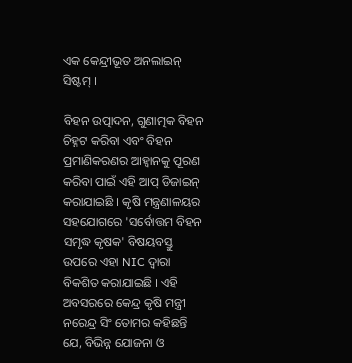ଏକ କେନ୍ଦ୍ରୀଭୂତ ଅନଲାଇନ୍ ସିଷ୍ଟମ୍ ।

ବିହନ ଉତ୍ପାଦନ, ଗୁଣାତ୍ମକ ବିହନ ଚିହ୍ନଟ କରିବା ଏବଂ ବିହନ ପ୍ରମାଣିକରଣର ଆହ୍ୱାନକୁ ପୂରଣ କରିବା ପାଇଁ ଏହି ଆପ୍ ଡିଜାଇନ୍ କରାଯାଇଛି । କୃଷି ମନ୍ତ୍ରଣାଳୟର ସହଯୋଗରେ 'ସର୍ବୋତ୍ତମ ବିହନ ସମୃଦ୍ଧ କୃଷକ' ବିଷୟବସ୍ତୁ ଉପରେ ଏହା NIC ଦ୍ୱାରା ବିକଶିତ କରାଯାଇଛି । ଏହି ଅବସରରେ କେନ୍ଦ୍ର କୃଷି ମନ୍ତ୍ରୀ ନରେନ୍ଦ୍ର ସିଂ ତୋମର କହିଛନ୍ତି ଯେ, ବିଭିନ୍ନ ଯୋଜନା ଓ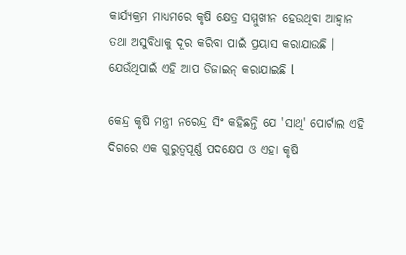କାର୍ଯ୍ୟକ୍ରମ ମାଧ୍ୟମରେ କୃଷି କ୍ଷେତ୍ର ସମ୍ମୁଖୀନ ହେଉଥିବା ଆହ୍ୱାନ ତଥା ଅସୁବିଧାକୁ ଦୂର କରିବା ପାଇଁ ପ୍ରୟାସ କରାଯାଉଛି । ଯେଉଁଥିପାଇଁ ଏହି ଆପ ଡିଜାଇନ୍ କରାଯାଇଛି l

କେନ୍ଦ୍ର କୃଷି ମନ୍ତ୍ରୀ ନରେନ୍ଦ୍ର ସିଂ କହିଛନ୍ତି ଯେ 'ସାଥି' ପୋର୍ଟାଲ ଏହି ଦିଗରେ ଏକ ଗୁରୁତ୍ୱପୂର୍ଣ୍ଣ ପଦକ୍ଷେପ ଓ ଏହା କୃଷି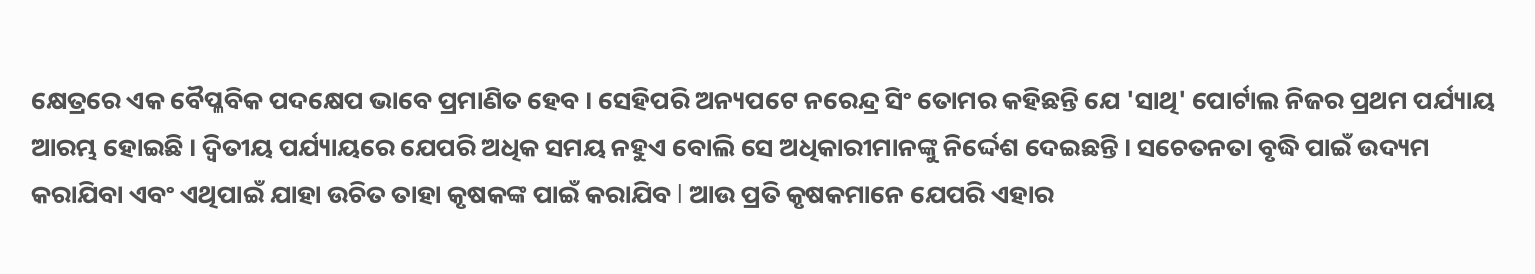କ୍ଷେତ୍ରରେ ଏକ ବୈପ୍ଳବିକ ପଦକ୍ଷେପ ଭାବେ ପ୍ରମାଣିତ ହେବ । ସେହିପରି ଅନ୍ୟପଟେ ନରେନ୍ଦ୍ର ସିଂ ତୋମର କହିଛନ୍ତି ଯେ 'ସାଥି' ପୋର୍ଟାଲ ନିଜର ପ୍ରଥମ ପର୍ଯ୍ୟାୟ ଆରମ୍ଭ ହୋଇଛି । ଦ୍ୱିତୀୟ ପର୍ଯ୍ୟାୟରେ ଯେପରି ଅଧିକ ସମୟ ନହୁଏ ବୋଲି ସେ ଅଧିକାରୀମାନଙ୍କୁ ନିର୍ଦ୍ଦେଶ ଦେଇଛନ୍ତି । ସଚେତନତା ବୃଦ୍ଧି ପାଇଁ ଉଦ୍ୟମ କରାଯିବା ଏବଂ ଏଥିପାଇଁ ଯାହା ଉଚିତ ତାହା କୃଷକଙ୍କ ପାଇଁ କରାଯିବ l ଆଉ ପ୍ରତି କୃଷକମାନେ ଯେପରି ଏହାର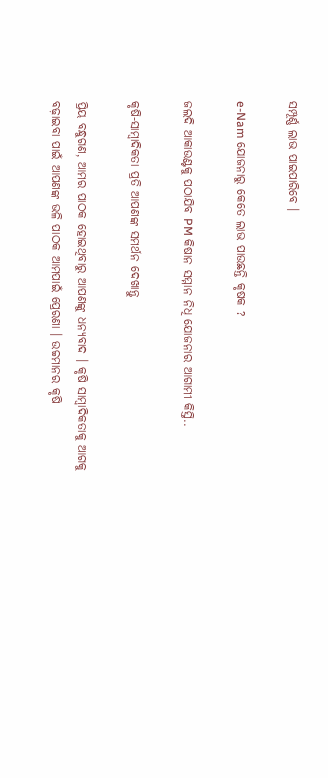ସମ୍ପୂର୍ଣ୍ଣ ଲାଭ ପାଇପାରିବେ ।

e-Nam ଯୋଜନାରୁ କେତେ ଲାଭ ପାଉଛନ୍ତି କୃଷକ ?

ଜଲଦି ଆକାଉଣ୍ଟକୁ ପଠାଯିବ PM କିଷାନ ସମ୍ମାନ ନିଧି ଯୋଜନାର ଆଗାମୀ କିସ୍ତି..

କୃଷି-ସାମ୍ବାଦିକତା ପ୍ରତି ଆପଣଙ୍କ ସମର୍ଥନ ଦେଖାନ୍ତୁ

ପ୍ରିୟ ବନ୍ଧୁଗଣ, ଆମର ପାଠକ ହୋଇଥିବାରୁ ଆପଣଙ୍କୁ ଧନ୍ୟବାଦ । କୃଷି ସାମ୍ବାଦିକତାକୁ ଆଗକୁ ବଢ଼ାଇବା ପାଇଁ ଆପଣଙ୍କ ଭଳି ପାଠକ ଆମପାଇଁ ପ୍ରେରଣା । ଉଚ୍ଚମାନର କୃଷି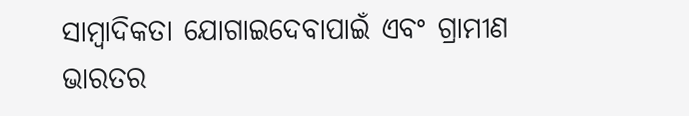ସାମ୍ବାଦିକତା ଯୋଗାଇଦେବାପାଇଁ ଏବଂ ଗ୍ରାମୀଣ ଭାରତର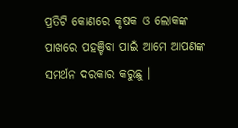ପ୍ରତିଟି କୋଣରେ କୃଷକ ଓ ଲୋକଙ୍କ ପାଖରେ ପହଞ୍ଚିବା ପାଇଁ ଆମେ ଆପଣଙ୍କ ସମର୍ଥନ ଦରକାର କରୁଛୁ ।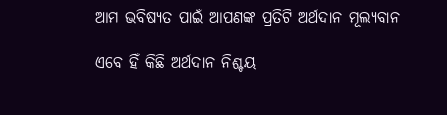ଆମ ଭବିଷ୍ୟତ ପାଇଁ ଆପଣଙ୍କ ପ୍ରତିଟି ଅର୍ଥଦାନ ମୂଲ୍ୟବାନ

ଏବେ ହିଁ କିଛି ଅର୍ଥଦାନ ନିଶ୍ଚୟ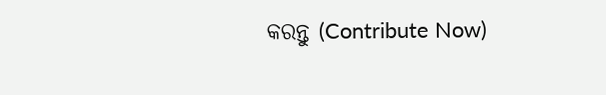କରନ୍ତୁ (Contribute Now)